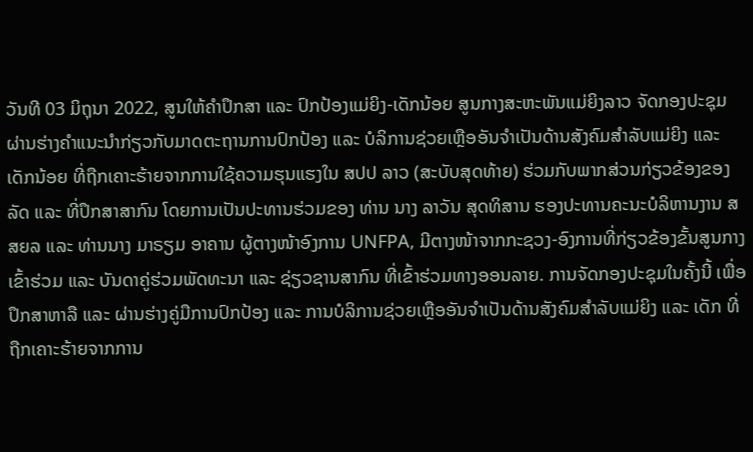ວັນທີ 03 ມິຖຸນາ 2022, ສູນໃຫ້ຄຳປຶກສາ ແລະ ປົກປ້ອງແມ່ຍິງ-ເດັກນ້ອຍ ສູນກາງສະຫະພັນແມ່ຍິງລາວ ຈັດກອງປະຊຸມຜ່ານຮ່າງຄຳແນະນຳກ່ຽວກັບມາດຕະຖານການປົກປ້ອງ ແລະ ບໍລິການຊ່ວຍເຫຼືອອັນຈຳເປັນດ້ານສັງຄົມສຳລັບແມ່ຍິງ ແລະເດັກນ້ອຍ ທີ່ຖືກເຄາະຮ້າຍຈາກການໃຊ້ຄວາມຮຸນແຮງໃນ ສປປ ລາວ (ສະບັບສຸດທ້າຍ) ຮ່ວມກັບພາກສ່ວນກ່ຽວຂ້ອງຂອງລັດ ແລະ ທີ່ປຶກສາສາກົນ ໂດຍການເປັນປະທານຮ່ວມຂອງ ທ່ານ ນາງ ລາວັນ ສຸດທິສານ ຮອງປະທານຄະນະບໍລິຫານງານ ສສຍລ ແລະ ທ່ານນາງ ມາຣຽມ ອາຄານ ຜູ້ຕາງໜ້າອົງການ UNFPA, ມີຕາງໜ້າຈາກກະຊວງ-ອົງການທີ່ກ່ຽວຂ້ອງຂັ້ນສູນກາງເຂົ້າຮ່ວມ ແລະ ບັນດາຄູ່ຮ່ວມພັດທະນາ ແລະ ຊ່ຽວຊານສາກົນ ທີ່ເຂົ້າຮ່ວມທາງອອນລາຍ. ການຈັດກອງປະຊຸມໃນຄັ້ງນີ້ ເພື່ອປຶກສາຫາລື ແລະ ຜ່ານຮ່າງຄູ່ມືການປົກປ້ອງ ແລະ ການບໍລິການຊ່ວຍເຫຼືອອັນຈຳເປັນດ້ານສັງຄົມສຳລັບແມ່ຍິງ ແລະ ເດັກ ທີ່ຖືກເຄາະຮ້າຍຈາກການ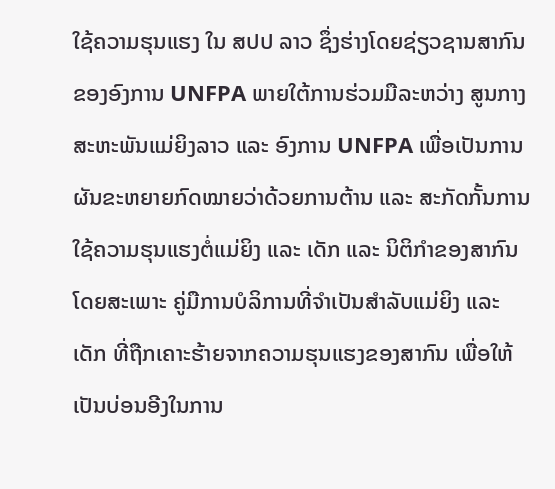ໃຊ້ຄວາມຮຸນແຮງ ໃນ ສປປ ລາວ ຊຶ່ງຮ່າງໂດຍຊ່ຽວຊານສາກົນຂອງອົງການ UNFPA ພາຍໃຕ້ການຮ່ວມມືລະຫວ່າງ ສູນກາງສະຫະພັນແມ່ຍິງລາວ ແລະ ອົງການ UNFPA ເພື່ອເປັນການຜັນຂະຫຍາຍກົດໝາຍວ່າດ້ວຍການຕ້ານ ແລະ ສະກັດກັ້ນການໃຊ້ຄວາມຮຸນແຮງຕໍ່ແມ່ຍິງ ແລະ ເດັກ ແລະ ນິຕິກຳຂອງສາກົນ ໂດຍສະເພາະ ຄູ່ມືການບໍລິການທີ່ຈຳເປັນສຳລັບແມ່ຍິງ ແລະ ເດັກ ທີ່ຖືກເຄາະຮ້າຍຈາກຄວາມຮຸນແຮງຂອງສາກົນ ເພື່ອໃຫ້ເປັນບ່ອນອີງໃນການ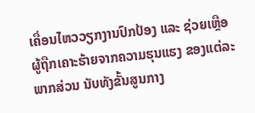ເຄື່ອນໄຫວວຽກງານປົກປ້ອງ ແລະ ຊ່ວຍເຫຼືອຜູ້ຖືກເຄາະຮ້າຍຈາກຄວາມຮຸນແຮງ ຂອງແຕ່ລະພາກສ່ວນ ນັບທັງຂັ້ນສູນກາງ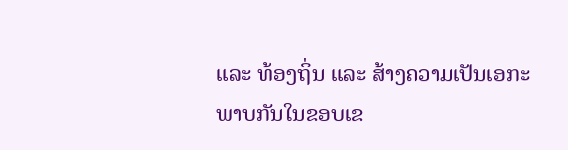ແລະ ທ້ອງຖິ່ນ ແລະ ສ້າງຄວາມເປັນເອກະພາບກັນໃນຂອບເຂ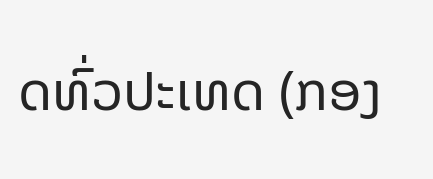ດທົ່ວປະເທດ (ກອງ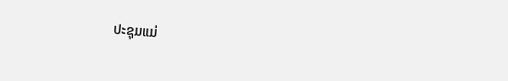ປະຊຸມແມ່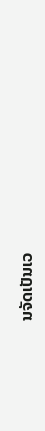ນຈັດເປັນເວ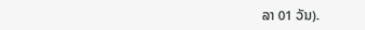ລາ 01 ວັນ).